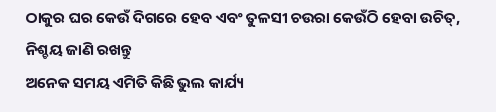ଠାକୁର ଘର କେଉଁ ଦିଗରେ ହେବ ଏବଂ ତୁଳସୀ ଚଉରା କେଉଁଠି ହେବା ଉଚିତ୍, ନିଶ୍ଚୟ ଜାଣି ରଖନ୍ତୁ
ଅନେକ ସମୟ ଏମିତି କିଛି ଭୁଲ କାର୍ଯ୍ୟ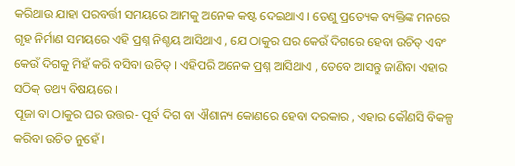କରିଥାଉ ଯାହା ପରବର୍ତ୍ତୀ ସମୟରେ ଆମକୁ ଅନେକ କଷ୍ଟ ଦେଇଥାଏ । ତେଣୁ ପ୍ରତ୍ୟେକ ବ୍ୟକ୍ତିଙ୍କ ମନରେ ଗୃହ ନିର୍ମାଣ ସମୟରେ ଏହି ପ୍ରଶ୍ନ ନିଶ୍ଚୟ ଆସିଥାଏ , ଯେ ଠାକୁର ଘର କେଉଁ ଦିଗରେ ହେବା ଉଚିତ୍ ଏବଂ କେଉଁ ଦିଗକୁ ମିହଁ କରି ବସିବା ଉଚିତ୍ । ଏହିପରି ଅନେକ ପ୍ରଶ୍ନ ଆସିଥାଏ , ତେବେ ଆସନ୍ତୁ ଜାଣିବା ଏହାର ସଠିକ୍ ତଥ୍ୟ ବିଷୟରେ ।
ପୂଜା ବା ଠାକୁର ଘର ଉତ୍ତର- ପୂର୍ବ ଦିଗ ବା ଐଶାନ୍ୟ କୋଣରେ ହେବା ଦରକାର , ଏହାର କୌଣସି ବିକଳ୍ପ କରିବା ଉଚିତ ନୁହେଁ ।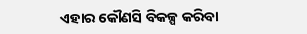ଏହାର କୌଣସି ବିକଳ୍ପ କରିବା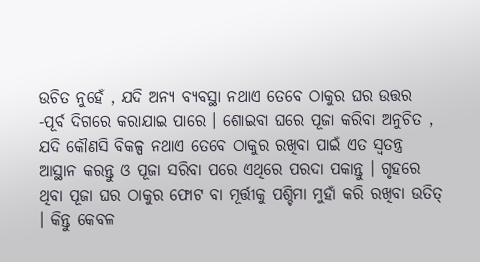ଉଚିତ ନୁହେଁ , ଯଦି ଅନ୍ୟ ବ୍ୟବସ୍ଥା ନଥାଏ ତେବେ ଠାକୁର ଘର ଉତ୍ତର -ପୂର୍ବ ଦିଗରେ କରାଯାଇ ପାରେ । ଶୋଇବା ଘରେ ପୂଜା କରିବା ଅନୁଚିତ , ଯଦି କୌଣସି ବିକଳ୍ପ ନଥାଏ ତେବେ ଠାକୁର ରଖିବା ପାଇଁ ଏତ ସ୍ୱତନ୍ତ୍ର ଆସ୍ଥାନ କରନ୍ତୁ ଓ ପୂଜା ସରିବା ପରେ ଏଥିରେ ପରଦା ପକାନ୍ତୁ । ଗୃହରେ ଥିବା ପୂଜା ଘର ଠାକୁର ଫୋଟ ବା ମୂର୍ତ୍ତୀକୁ ପଶ୍ଚିମା ମୁହାଁ କରି ରଖିବା ଉତିତ୍ । କିନ୍ତୁ କେବଳ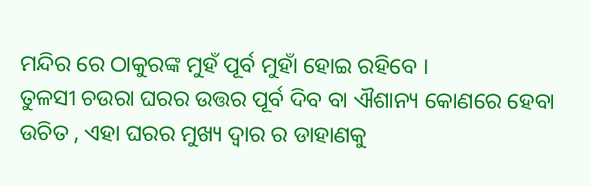ମନ୍ଦିର ରେ ଠାକୁରଙ୍କ ମୁହଁ ପୂର୍ବ ମୁହାଁ ହୋଇ ରହିବେ ।
ତୁଳସୀ ଚଉରା ଘରର ଉତ୍ତର ପୂର୍ବ ଦିବ ବା ଐଶାନ୍ୟ କୋଣରେ ହେବା ଉଚିତ , ଏହା ଘରର ମୁଖ୍ୟ ଦ୍ୱାର ର ଡାହାଣକୁ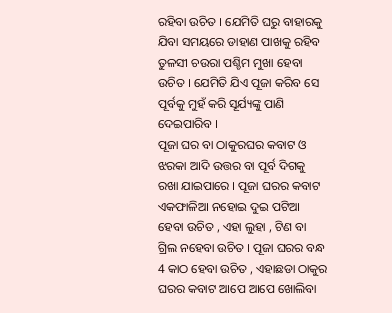ରହିବା ଉଚିତ । ଯେମିତି ଘରୁ ବାହାରକୁ ଯିବା ସମୟରେ ଡାହାଣ ପାଖକୁ ରହିବ ତୁଳସୀ ଚଉରା ପଶ୍ଚିମ ମୁଖା ହେବା ଉଚିତ । ଯେମିତି ଯିଏ ପୂଜା କରିବ ସେ ପୂର୍ବକୁ ମୁହଁ କରି ସୂର୍ଯ୍ୟଙ୍କୁ ପାଣି ଦେଇପାରିବ ।
ପୂଜା ଘର ବା ଠାକୁରଘର କବାଟ ଓ ଝରକା ଆଦି ଉତ୍ତର ବା ପୂର୍ବ ଦିଗକୁ ରଖା ଯାଇପାରେ । ପୂଜା ଘରର କବାଟ ଏକଫାଳିଆ ନହୋଇ ଦୁଇ ପଟିଆ ହେବା ଉଚିତ , ଏହା ଲୁହା , ଟିଣ ବା ଗ୍ରିଲ ନହେବା ଉଚିତ । ପୂଜା ଘରର ବନ୍ଧ 4 କାଠ ହେବା ଉଚିତ , ଏହାଛଡା ଠାକୁର ଘରର କବାଟ ଆପେ ଆପେ ଖୋଲିବା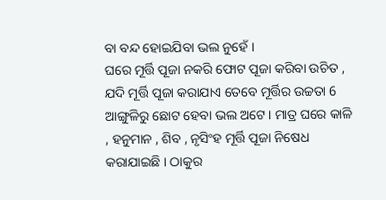ବା ବନ୍ଦ ହୋଇଯିବା ଭଲ ନୁହେଁ ।
ଘରେ ମୂର୍ତ୍ତି ପୂଜା ନକରି ଫୋଟ ପୂଜା କରିବା ଉଚିତ , ଯଦି ମୂର୍ତ୍ତି ପୂଜା କରାଯାଏ ତେବେ ମୂର୍ତ୍ତିର ଉଚ୍ଚତା 6 ଆଙ୍ଗୁଳିରୁ ଛୋଟ ହେବା ଭଲ ଅଟେ । ମାତ୍ର ଘରେ କାଳି , ହନୁମାନ , ଶିବ , ନୃସିଂହ ମୂର୍ତ୍ତି ପୂଜା ନିଷେଧ କରାଯାଇଛି । ଠାକୁର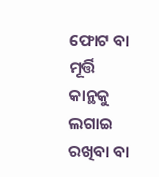ଫୋଟ ବା ମୂର୍ତ୍ତି କାନ୍ଥକୁ ଲଗାଇ ରଖିବା ବା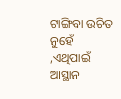ଟାଙ୍ଗିବା ଉଚିତ ନୁହେଁ ,ଏଥିପାଇଁ ଆସ୍ଥାନ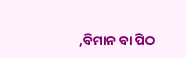,ବିମାନ ବା ପିଠ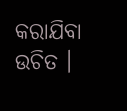କରାଯିବା ଉଚିତ ।